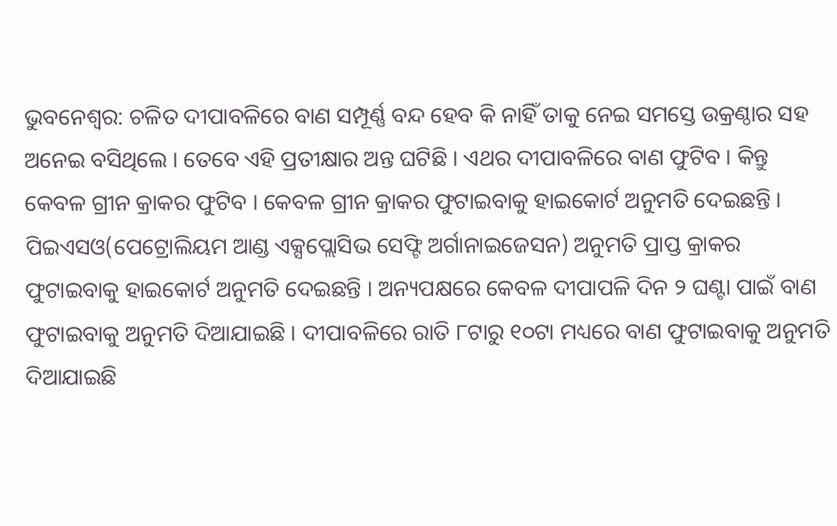ଭୁବନେଶ୍ୱର: ଚଳିତ ଦୀପାବଳିରେ ବାଣ ସମ୍ପୂର୍ଣ୍ଣ ବନ୍ଦ ହେବ କି ନାହିଁ ତାକୁ ନେଇ ସମସ୍ତେ ଉକ୍ରଣ୍ଠାର ସହ ଅନେଇ ବସିଥିଲେ । ତେବେ ଏହି ପ୍ରତୀକ୍ଷାର ଅନ୍ତ ଘଟିଛି । ଏଥର ଦୀପାବଳିରେ ବାଣ ଫୁଟିବ । କିନ୍ତୁ କେବଳ ଗ୍ରୀନ କ୍ରାକର ଫୁଟିବ । କେବଳ ଗ୍ରୀନ କ୍ରାକର ଫୁଟାଇବାକୁ ହାଇକୋର୍ଟ ଅନୁମତି ଦେଇଛନ୍ତି । ପିଇଏସଓ(ପେଟ୍ରୋଲିୟମ ଆଣ୍ଡ ଏକ୍ସପ୍ଲୋସିଭ ସେଫ୍ଟି ଅର୍ଗାନାଇଜେସନ) ଅନୁମତି ପ୍ରାପ୍ତ କ୍ରାକର ଫୁଟାଇବାକୁ ହାଇକୋର୍ଟ ଅନୁମତି ଦେଇଛନ୍ତି । ଅନ୍ୟପକ୍ଷରେ କେବଳ ଦୀପାପଳି ଦିନ ୨ ଘଣ୍ଟା ପାଇଁ ବାଣ ଫୁଟାଇବାକୁ ଅନୁମତି ଦିଆଯାଇଛି । ଦୀପାବଳିରେ ରାତି ୮ଟାରୁ ୧୦ଟା ମଧ୍ୟରେ ବାଣ ଫୁଟାଇବାକୁ ଅନୁମତି ଦିଆଯାଇଛି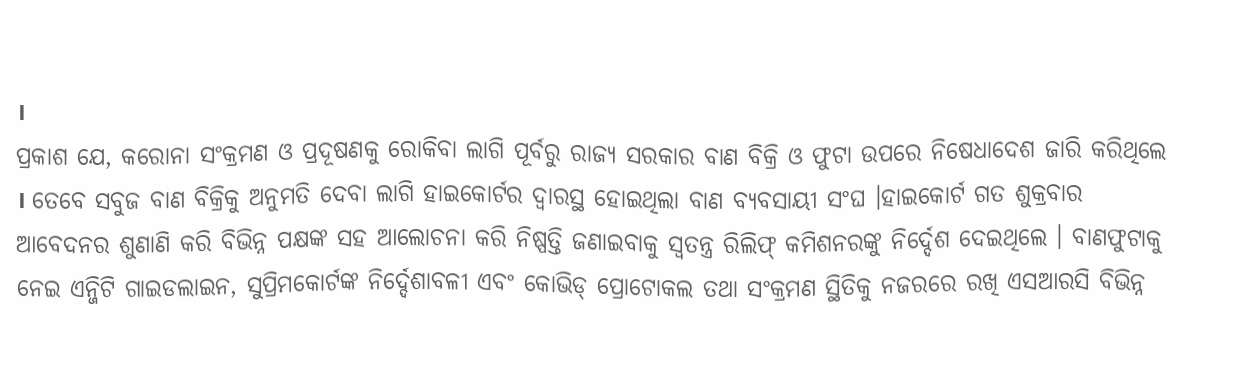।
ପ୍ରକାଶ ଯେ, କରୋନା ସଂକ୍ରମଣ ଓ ପ୍ରଦୂଷଣକୁ ରୋକିବା ଲାଗି ପୂର୍ବରୁ ରାଜ୍ୟ ସରକାର ବାଣ ବିକ୍ରି ଓ ଫୁଟା ଉପରେ ନିଷେଧାଦେଶ ଜାରି କରିଥିଲେ । ତେବେ ସବୁଜ ବାଣ ବିକ୍ରିକୁ ଅନୁମତି ଦେବା ଲାଗି ହାଇକୋର୍ଟର ଦ୍ୱାରସ୍ଥ ହୋଇଥିଲା ବାଣ ବ୍ୟବସାୟୀ ସଂଘ ।ହାଇକୋର୍ଟ ଗତ ଶୁକ୍ରବାର ଆବେଦନର ଶୁଣାଣି କରି ବିଭିନ୍ନ ପକ୍ଷଙ୍କ ସହ ଆଲୋଚନା କରି ନିଷ୍ପତ୍ତି ଜଣାଇବାକୁ ସ୍ୱତନ୍ତ୍ର ରିଲିଫ୍ କମିଶନରଙ୍କୁ ନିର୍ଦ୍ଦେଶ ଦେଇଥିଲେ । ବାଣଫୁଟାକୁ ନେଇ ଏନ୍ଜିଟି ଗାଇଡଲାଇନ, ସୁପ୍ରିମକୋର୍ଟଙ୍କ ନିର୍ଦ୍ଦେଶାବଳୀ ଏବଂ କୋଭିଡ୍ ପ୍ରୋଟୋକଲ ତଥା ସଂକ୍ରମଣ ସ୍ଥିତିକୁ ନଜରରେ ରଖି ଏସଆରସି ବିଭିନ୍ନ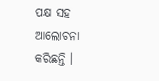ପକ୍ଷ ସହ ଆଲୋଚନା କରିଛନ୍ତି ।